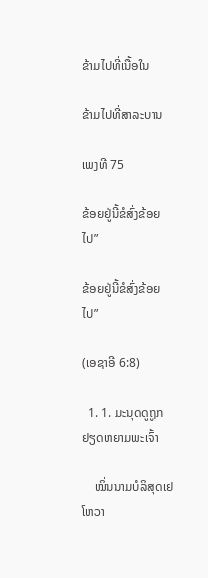ຂ້າມໄປທີ່ເນື້ອໃນ

ຂ້າມໄປທີ່ສາລະບານ

ເພງທີ 75

ຂ້ອຍຢູ່ນີ້ຂໍສົ່ງຂ້ອຍໄປ”

ຂ້ອຍຢູ່ນີ້ຂໍສົ່ງຂ້ອຍໄປ”

(ເອຊາອີ 6:8)

  1. 1. ມະນຸດດູຖູກຢຽດຫຍາມພະເຈົ້າ

    ໝິ່ນນາມບໍລິສຸດເຢໂຫວາ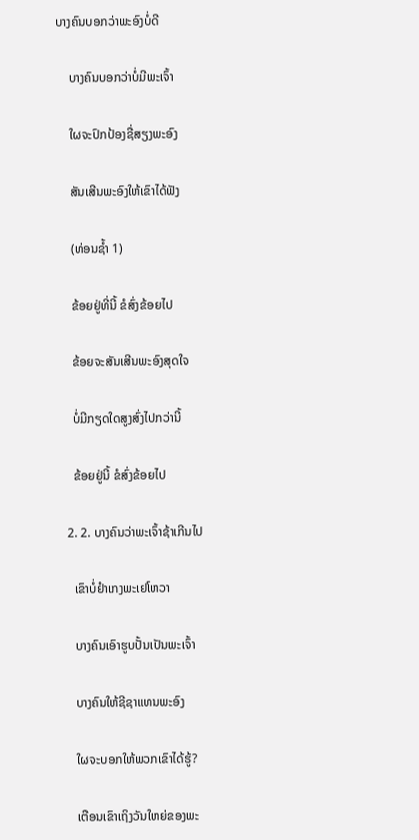ບາງຄົນບອກວ່າພະອົງບໍ່ດີ

    ບາງຄົນບອກວ່າບໍ່ມີພະເຈົ້າ

    ໃຜຈະປົກປ້ອງຊື່ສຽງພະອົງ

    ສັນເສີນພະອົງໃຫ້ເຂົາໄດ້ຟັງ

    (ທ່ອນຊ້ຳ 1)

    ຂ້ອຍຢູ່ທີ່ນີ້ ຂໍສົ່ງຂ້ອຍໄປ

    ຂ້ອຍຈະສັນເສີນພະອົງສຸດໃຈ

    ບໍ່ມີກຽດໃດສູງສົ່ງໄປກວ່ານີ້

    ຂ້ອຍຢູ່ນີ້ ຂໍສົ່ງຂ້ອຍໄປ

  2. 2. ບາງຄົນວ່າພະເຈົ້າຊ້າເກີນໄປ

    ເຂົາບໍ່ຢຳເກງພະເຢໂຫວາ

    ບາງຄົນເອົາຮູບປັ້ນເປັນພະເຈົ້າ

    ບາງຄົນໃຫ້ຊີຊາແທນພະອົງ

    ໃຜຈະບອກໃຫ້ພວກເຂົາໄດ້ຮູ້?

    ເຕືອນເຂົາເຖິງວັນໃຫຍ່ຂອງພະ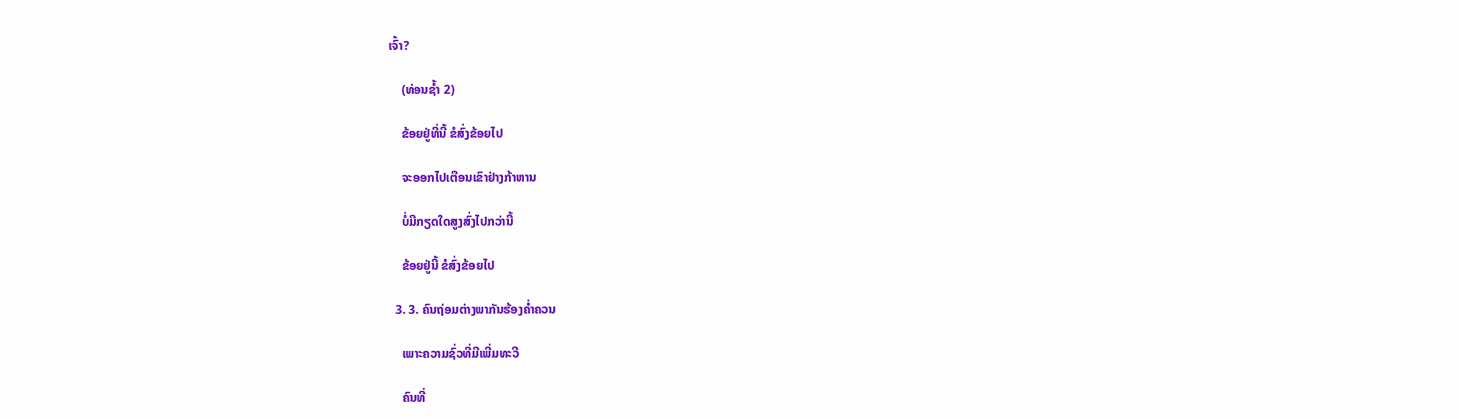ເຈົ້າ?

    (ທ່ອນຊ້ຳ 2)

    ຂ້ອຍຢູ່ທີ່ນີ້ ຂໍສົ່ງຂ້ອຍໄປ

    ຈະອອກໄປເຕືອນເຂົາຢ່າງກ້າຫານ

    ບໍ່ມີກຽດໃດສູງສົ່ງໄປກວ່ານີ້

    ຂ້ອຍຢູ່ນີ້ ຂໍສົ່ງຂ້ອຍໄປ

  3. 3. ຄົນຖ່ອມຕ່າງພາກັນຮ້ອງຄ່ຳຄວນ

    ເພາະຄວາມຊົ່ວທີ່ມີເພີ່ມທະວີ

    ຄົນທີ່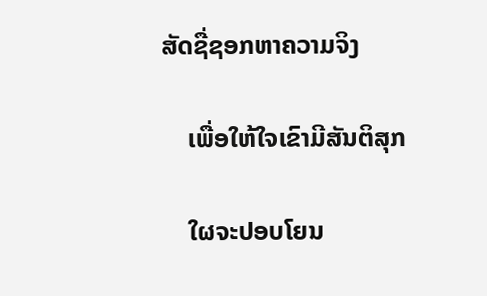ສັດຊື່ຊອກຫາຄວາມຈິງ

    ເພື່ອໃຫ້ໃຈເຂົາມີສັນຕິສຸກ

    ໃຜຈະປອບໂຍນ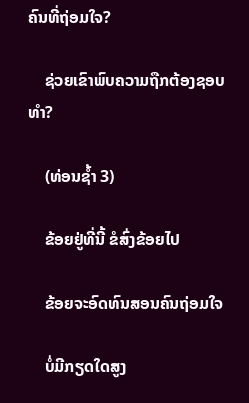ຄົນທີ່ຖ່ອມໃຈ?

    ຊ່ວຍເຂົາພົບຄວາມຖືກຕ້ອງຊອບທຳ?

    (ທ່ອນຊ້ຳ 3)

    ຂ້ອຍຢູ່ທີ່ນີ້ ຂໍສົ່ງຂ້ອຍໄປ

    ຂ້ອຍຈະອົດທົນສອນຄົນຖ່ອມໃຈ

    ບໍ່ມີກຽດໃດສູງ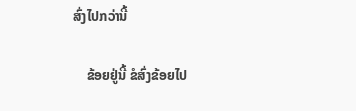ສົ່ງໄປກວ່ານີ້

    ຂ້ອຍຢູ່ນີ້ ຂໍສົ່ງຂ້ອຍໄປ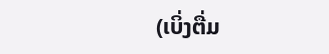(ເບິ່ງຕື່ມ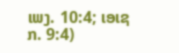ເພງ. 10:4; ເອເຊກ. 9:4)